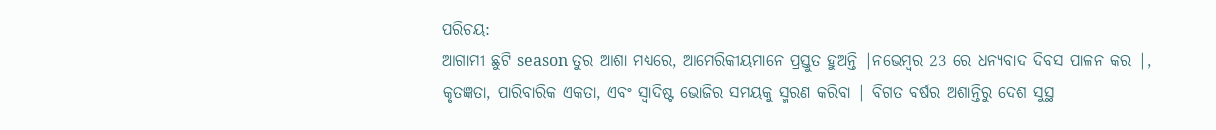ପରିଚୟ:
ଆଗାମୀ ଛୁଟି season ତୁର ଆଶା ମଧ୍ୟରେ, ଆମେରିକୀୟମାନେ ପ୍ରସ୍ତୁତ ହୁଅନ୍ତି |ନଭେମ୍ବର 23 ରେ ଧନ୍ୟବାଦ ଦିବସ ପାଳନ କର |, କୃତଜ୍ଞତା, ପାରିବାରିକ ଏକତା, ଏବଂ ସ୍ୱାଦିଷ୍ଟ ଭୋଜିର ସମୟକୁ ସ୍ମରଣ କରିବା | ବିଗତ ବର୍ଷର ଅଶାନ୍ତିରୁ ଦେଶ ସୁସ୍ଥ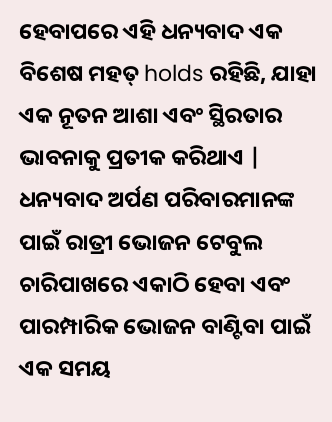ହେବାପରେ ଏହି ଧନ୍ୟବାଦ ଏକ ବିଶେଷ ମହତ୍ holds ରହିଛି, ଯାହା ଏକ ନୂତନ ଆଶା ଏବଂ ସ୍ଥିରତାର ଭାବନାକୁ ପ୍ରତୀକ କରିଥାଏ |
ଧନ୍ୟବାଦ ଅର୍ପଣ ପରିବାରମାନଙ୍କ ପାଇଁ ରାତ୍ରୀ ଭୋଜନ ଟେବୁଲ ଚାରିପାଖରେ ଏକାଠି ହେବା ଏବଂ ପାରମ୍ପାରିକ ଭୋଜନ ବାଣ୍ଟିବା ପାଇଁ ଏକ ସମୟ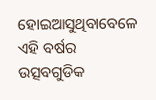ହୋଇଆସୁଥିବାବେଳେ ଏହି ବର୍ଷର ଉତ୍ସବଗୁଡିକ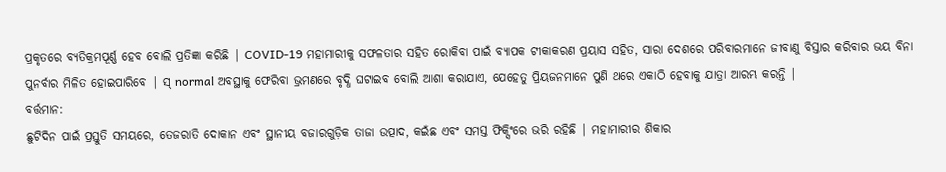ପ୍ରକୃତରେ ବ୍ୟତିକ୍ରମପୂର୍ଣ୍ଣ ହେବ ବୋଲି ପ୍ରତିଜ୍ଞା କରିଛି | COVID-19 ମହାମାରୀକୁ ସଫଳତାର ସହିତ ରୋକିବା ପାଇଁ ବ୍ୟାପକ ଟୀକାକରଣ ପ୍ରୟାସ ସହିତ, ସାରା ଦେଶରେ ପରିବାରମାନେ ଜୀବାଣୁ ବିସ୍ତାର କରିବାର ଭୟ ବିନା ପୁନର୍ବାର ମିଳିତ ହୋଇପାରିବେ | ସ୍ normal ଅବସ୍ଥାକୁ ଫେରିବା ଭ୍ରମଣରେ ବୃଦ୍ଧି ଘଟାଇବ ବୋଲି ଆଶା କରାଯାଏ, ଯେହେତୁ ପ୍ରିୟଜନମାନେ ପୁଣି ଥରେ ଏକାଠି ହେବାକୁ ଯାତ୍ରା ଆରମ୍ଭ କରନ୍ତି |
ବର୍ତ୍ତମାନ:
ଛୁଟିଦିନ ପାଇଁ ପ୍ରସ୍ତୁତି ସମୟରେ, ତେଜରାତି ଦୋକାନ ଏବଂ ସ୍ଥାନୀୟ ବଜାରଗୁଡ଼ିକ ତାଜା ଉତ୍ପାଦ, କଇଁଛ ଏବଂ ସମସ୍ତ ଫିକ୍ସିଂରେ ଭରି ରହିଛି | ମହାମାରୀର ଶିକାର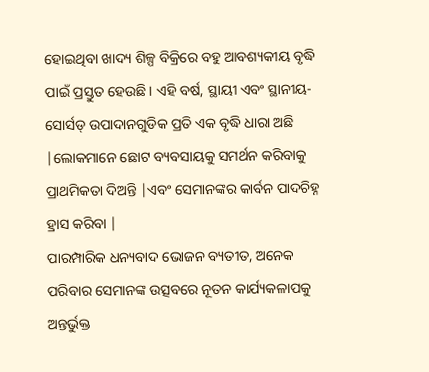ହୋଇଥିବା ଖାଦ୍ୟ ଶିଳ୍ପ ବିକ୍ରିରେ ବହୁ ଆବଶ୍ୟକୀୟ ବୃଦ୍ଧି ପାଇଁ ପ୍ରସ୍ତୁତ ହେଉଛି। ଏହି ବର୍ଷ, ସ୍ଥାୟୀ ଏବଂ ସ୍ଥାନୀୟ-ସୋର୍ସଡ୍ ଉପାଦାନଗୁଡିକ ପ୍ରତି ଏକ ବୃଦ୍ଧି ଧାରା ଅଛି |ଲୋକମାନେ ଛୋଟ ବ୍ୟବସାୟକୁ ସମର୍ଥନ କରିବାକୁ ପ୍ରାଥମିକତା ଦିଅନ୍ତି |ଏବଂ ସେମାନଙ୍କର କାର୍ବନ ପାଦଚିହ୍ନ ହ୍ରାସ କରିବା |
ପାରମ୍ପାରିକ ଧନ୍ୟବାଦ ଭୋଜନ ବ୍ୟତୀତ, ଅନେକ ପରିବାର ସେମାନଙ୍କ ଉତ୍ସବରେ ନୂତନ କାର୍ଯ୍ୟକଳାପକୁ ଅନ୍ତର୍ଭୁକ୍ତ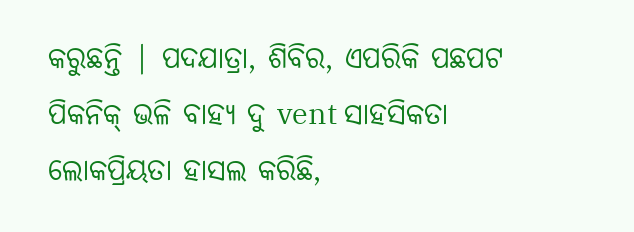କରୁଛନ୍ତି | ପଦଯାତ୍ରା, ଶିବିର, ଏପରିକି ପଛପଟ ପିକନିକ୍ ଭଳି ବାହ୍ୟ ଦୁ vent ସାହସିକତା ଲୋକପ୍ରିୟତା ହାସଲ କରିଛି,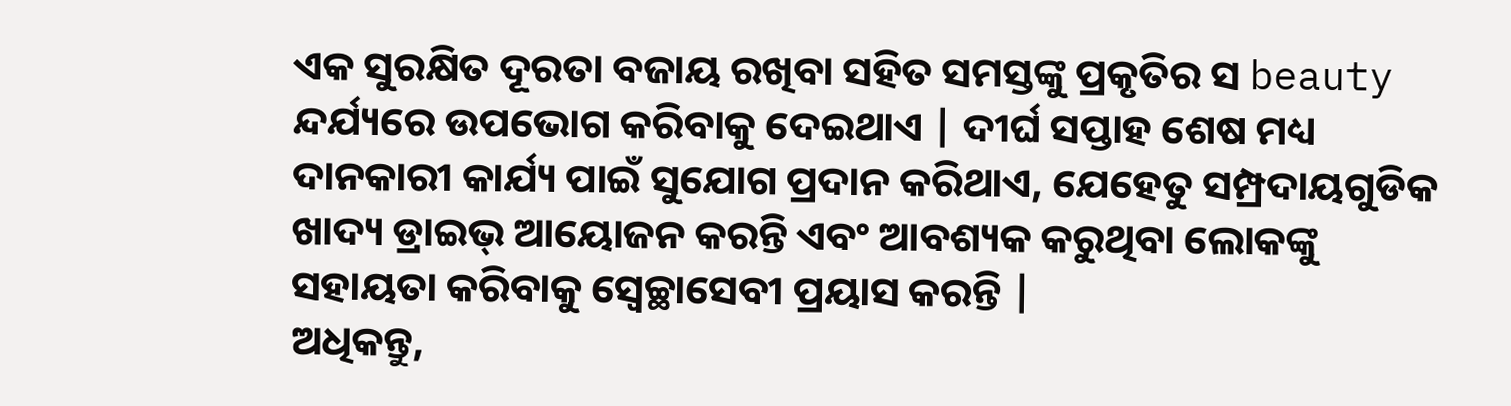ଏକ ସୁରକ୍ଷିତ ଦୂରତା ବଜାୟ ରଖିବା ସହିତ ସମସ୍ତଙ୍କୁ ପ୍ରକୃତିର ସ beauty ନ୍ଦର୍ଯ୍ୟରେ ଉପଭୋଗ କରିବାକୁ ଦେଇଥାଏ | ଦୀର୍ଘ ସପ୍ତାହ ଶେଷ ମଧ୍ୟ ଦାନକାରୀ କାର୍ଯ୍ୟ ପାଇଁ ସୁଯୋଗ ପ୍ରଦାନ କରିଥାଏ, ଯେହେତୁ ସମ୍ପ୍ରଦାୟଗୁଡିକ ଖାଦ୍ୟ ଡ୍ରାଇଭ୍ ଆୟୋଜନ କରନ୍ତି ଏବଂ ଆବଶ୍ୟକ କରୁଥିବା ଲୋକଙ୍କୁ ସହାୟତା କରିବାକୁ ସ୍ବେଚ୍ଛାସେବୀ ପ୍ରୟାସ କରନ୍ତି |
ଅଧିକନ୍ତୁ,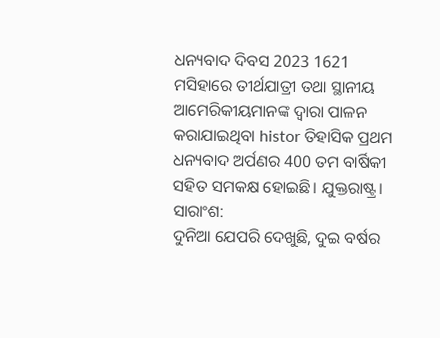ଧନ୍ୟବାଦ ଦିବସ 2023 1621 ମସିହାରେ ତୀର୍ଥଯାତ୍ରୀ ତଥା ସ୍ଥାନୀୟ ଆମେରିକୀୟମାନଙ୍କ ଦ୍ୱାରା ପାଳନ କରାଯାଇଥିବା histor ତିହାସିକ ପ୍ରଥମ ଧନ୍ୟବାଦ ଅର୍ପଣର 400 ତମ ବାର୍ଷିକୀ ସହିତ ସମକକ୍ଷ ହୋଇଛି। ଯୁକ୍ତରାଷ୍ଟ୍ର।
ସାରାଂଶ:
ଦୁନିଆ ଯେପରି ଦେଖୁଛି, ଦୁଇ ବର୍ଷର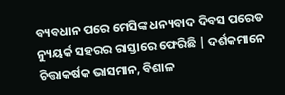ବ୍ୟବଧାନ ପରେ ମେସିଙ୍କ ଧନ୍ୟବାଦ ଦିବସ ପରେଡ ନ୍ୟୁୟର୍କ ସହରର ରାସ୍ତାରେ ଫେରିଛି | ଦର୍ଶକମାନେ ଚିତ୍ତାକର୍ଷକ ଭାସମାନ, ବିଶାଳ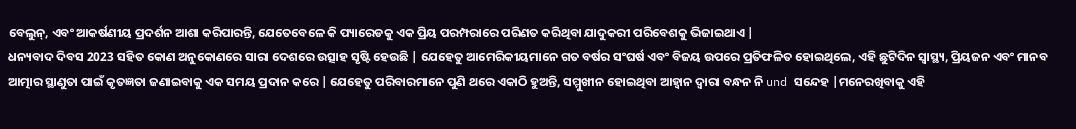ବେଲୁନ୍, ଏବଂ ଆକର୍ଷଣୀୟ ପ୍ରଦର୍ଶନ ଆଶା କରିପାରନ୍ତି, ଯେତେବେଳେ କି ପ୍ୟାରେଡକୁ ଏକ ପ୍ରିୟ ପରମ୍ପରାରେ ପରିଣତ କରିଥିବା ଯାଦୁକରୀ ପରିବେଶକୁ ଭିଜାଇଥାଏ |
ଧନ୍ୟବାଦ ଦିବସ 2023 ସହିତ କୋଣ ଅନୁକୋଣରେ ସାରା ଦେଶରେ ଉତ୍ସାହ ସୃଷ୍ଟି ହେଉଛି | ଯେହେତୁ ଆମେରିକୀୟମାନେ ଗତ ବର୍ଷର ସଂଘର୍ଷ ଏବଂ ବିଜୟ ଉପରେ ପ୍ରତିଫଳିତ ହୋଇଥିଲେ, ଏହି ଛୁଟିଦିନ ସ୍ୱାସ୍ଥ୍ୟ, ପ୍ରିୟଜନ ଏବଂ ମାନବ ଆତ୍ମାର ସ୍ଥାଣୁତା ପାଇଁ କୃତଜ୍ଞତା ଜଣାଇବାକୁ ଏକ ସମୟ ପ୍ରଦାନ କରେ | ଯେହେତୁ ପରିବାରମାନେ ପୁଣି ଥରେ ଏକାଠି ହୁଅନ୍ତି, ସମ୍ମୁଖୀନ ହୋଇଥିବା ଆହ୍ୱାନ ଦ୍ୱାରା ବନ୍ଧନ ନି und ସନ୍ଦେହ |ମନେରଖିବାକୁ ଏହି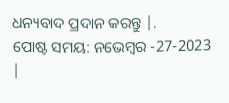ଧନ୍ୟବାଦ ପ୍ରଦାନ କରନ୍ତୁ |.
ପୋଷ୍ଟ ସମୟ: ନଭେମ୍ବର -27-2023 |